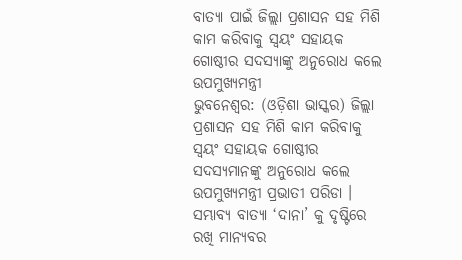ବାତ୍ୟା ପାଇଁ ଜିଲ୍ଲା ପ୍ରଶାସନ ସହ ମିଶି କାମ କରିବାକୁ ସ୍ଵୟଂ ସହାୟକ ଗୋଷ୍ଠୀର ସଦସ୍ୟାଙ୍କୁ ଅନୁରୋଧ କଲେ ଉପମୁଖ୍ୟମନ୍ତ୍ରୀ
ଭୁବନେଶ୍ୱର: (ଓଡ଼ିଶା ଭାସ୍କର) ଜିଲ୍ଲା ପ୍ରଶାସନ ସହ ମିଶି କାମ କରିବାକୁ ସ୍ଵୟଂ ସହାୟକ ଗୋଷ୍ଠୀର ସଦସ୍ୟମାନଙ୍କୁ ଅନୁରୋଧ କଲେ ଉପମୁଖ୍ୟମନ୍ତ୍ରୀ ପ୍ରଭାତୀ ପରିଡା । ସମ୍ଭାବ୍ୟ ବାତ୍ୟା ‘ଦାନା’ କୁ ଦୃଷ୍ଟିରେ ରଖି ମାନ୍ୟବର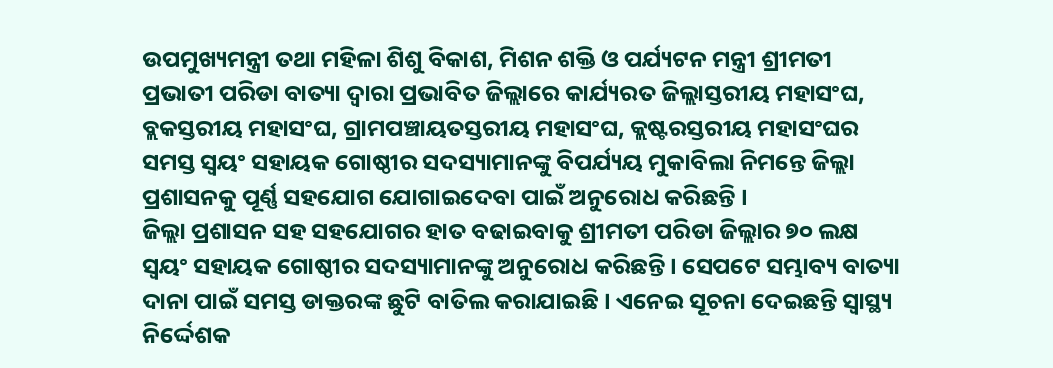ଉପମୁଖ୍ୟମନ୍ତ୍ରୀ ତଥା ମହିଳା ଶିଶୁ ବିକାଶ, ମିଶନ ଶକ୍ତି ଓ ପର୍ଯ୍ୟଟନ ମନ୍ତ୍ରୀ ଶ୍ରୀମତୀ ପ୍ରଭାତୀ ପରିଡା ବାତ୍ୟା ଦ୍ଵାରା ପ୍ରଭାବିତ ଜିଲ୍ଲାରେ କାର୍ଯ୍ୟରତ ଜିଲ୍ଲାସ୍ତରୀୟ ମହାସଂଘ, ବ୍ଲକସ୍ତରୀୟ ମହାସଂଘ, ଗ୍ରାମପଞ୍ଚାୟତସ୍ତରୀୟ ମହାସଂଘ, କ୍ଲଷ୍ଟରସ୍ତରୀୟ ମହାସଂଘର ସମସ୍ତ ସ୍ଵୟଂ ସହାୟକ ଗୋଷ୍ଠୀର ସଦସ୍ୟାମାନଙ୍କୁ ବିପର୍ଯ୍ୟୟ ମୁକାବିଲା ନିମନ୍ତେ ଜିଲ୍ଲା ପ୍ରଶାସନକୁ ପୂର୍ଣ୍ଣ ସହଯୋଗ ଯୋଗାଇଦେବା ପାଇଁ ଅନୁରୋଧ କରିଛନ୍ତି ।
ଜିଲ୍ଲା ପ୍ରଶାସନ ସହ ସହଯୋଗର ହାତ ବଢାଇବାକୁ ଶ୍ରୀମତୀ ପରିଡା ଜିଲ୍ଲାର ୭୦ ଲକ୍ଷ ସ୍ଵୟଂ ସହାୟକ ଗୋଷ୍ଠୀର ସଦସ୍ୟାମାନଙ୍କୁ ଅନୁରୋଧ କରିଛନ୍ତି । ସେପଟେ ସମ୍ଭାବ୍ୟ ବାତ୍ୟା ଦାନା ପାଇଁ ସମସ୍ତ ଡାକ୍ତରଙ୍କ ଛୁଟି ବାତିଲ କରାଯାଇଛି । ଏନେଇ ସୂଚନା ଦେଇଛନ୍ତି ସ୍ବାସ୍ଥ୍ୟ ନିର୍ଦ୍ଦେଶକ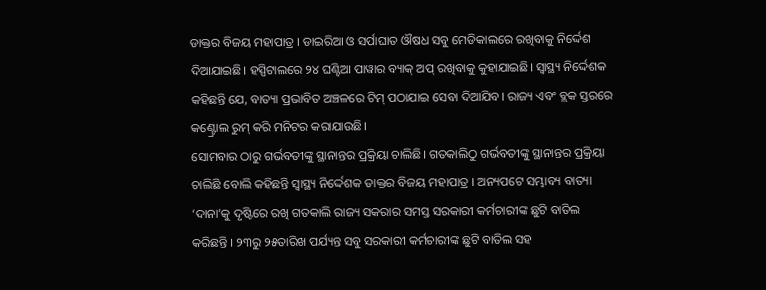ଡାକ୍ତର ବିଜୟ ମହାପାତ୍ର । ଡାଇରିଆ ଓ ସର୍ପାଘାତ ଔଷଧ ସବୁ ମେଡିକାଲରେ ରଖିବାକୁ ନିର୍ଦ୍ଦେଶ ଦିଆଯାଇଛି। ହସ୍ପିଟାଲରେ ୨୪ ଘଣ୍ଟିଆ ପାୱାର ବ୍ୟାକ୍ ଅପ୍ ରଖିବାକୁ କୁହାଯାଇଛି। ସ୍ଵାସ୍ଥ୍ୟ ନିର୍ଦ୍ଦେଶକ କହିଛନ୍ତି ଯେ, ବାତ୍ୟା ପ୍ରଭାବିତ ଅଞ୍ଚଳରେ ଟିମ୍ ପଠାଯାଇ ସେବା ଦିଆଯିବ। ରାଜ୍ୟ ଏବଂ ବ୍ଲକ ସ୍ତରରେ କଣ୍ଟ୍ରୋଲ ରୁମ୍ କରି ମନିଟର କରାଯାଉଛି।
ସୋମବାର ଠାରୁ ଗର୍ଭବତୀଙ୍କୁ ସ୍ଥାନାନ୍ତର ପ୍ରକ୍ରିୟା ଚାଲିଛି। ଗତକାଲିଠୁ ଗର୍ଭବତୀଙ୍କୁ ସ୍ଥାନାନ୍ତର ପ୍ରକ୍ରିୟା ଚାଲିଛି ବୋଲି କହିଛନ୍ତି ସ୍ବାସ୍ଥ୍ୟ ନିର୍ଦ୍ଦେଶକ ଡାକ୍ତର ବିଜୟ ମହାପାତ୍ର । ଅନ୍ୟପଟେ ସମ୍ଭାବ୍ୟ ବାତ୍ୟା ‘ଦାନା’କୁ ଦୃଷ୍ଟିରେ ରଖି ଗତକାଲି ରାଜ୍ୟ ସକରାର ସମସ୍ତ ସରକାରୀ କର୍ମଚାରୀଙ୍କ ଛୁଟି ବାତିଲ କରିଛନ୍ତି । ୨୩ରୁ ୨୫ତାରିଖ ପର୍ଯ୍ୟନ୍ତ ସବୁ ସରକାରୀ କର୍ମଚାରୀଙ୍କ ଛୁଟି ବାତିଲ ସହ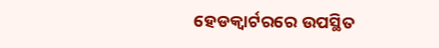ହେଡକ୍ୱାର୍ଟରରେ ଉପସ୍ଥିତ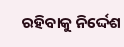ରହିବାକୁ ନିର୍ଦ୍ଦେଶ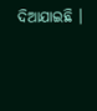ଦିଆଯାଇଛି ।